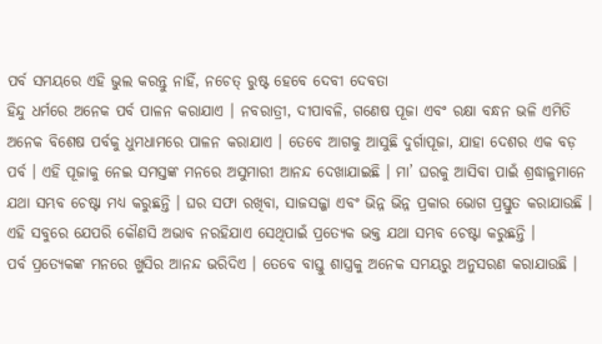ପର୍ବ ସମୟରେ ଏହି ଭୁଲ କରନ୍ତୁ ନାହିଁ, ନଚେତ୍ ରୁଷ୍ଟ ହେବେ ଦେବୀ ଦେବତା
ହିନ୍ଦୁ ଧର୍ମରେ ଅନେକ ପର୍ବ ପାଳନ କରାଯାଏ । ନବରାତ୍ରୀ, ଦୀପାବଳି, ଗଣେଷ ପୂଜା ଏବଂ ରକ୍ଷା ବନ୍ଧନ ଭଳି ଏମିତି ଅନେକ ବିଶେଷ ପର୍ବକୁ ଧୁମଧାମରେ ପାଳନ କରାଯାଏ । ତେବେ ଆଗକୁ ଆସୁଛି ଦୁର୍ଗାପୂଜା, ଯାହା ଦେଶର ଏକ ବଡ଼ ପର୍ବ । ଏହି ପୂଜାକୁ ନେଇ ସମସ୍ତଙ୍କ ମନରେ ଅସୁମାରୀ ଆନନ୍ଦ ଦେଖାଯାଇଛି । ମା’ ଘରକୁ ଆସିବା ପାଇଁ ଶ୍ରଦ୍ଧାଳୁମାନେ ଯଥା ସମ୍ଭବ ଚେଷ୍ଟା ମଧ୍ୟ କରୁଛନ୍ତି । ଘର ସଫା ରଖିବା, ସାଜସଜ୍ଜା ଏବଂ ଭିନ୍ନ ଭିନ୍ନ ପ୍ରକାର ଭୋଗ ପ୍ରସ୍ତୁତ କରାଯାଉଛି । ଏହି ସବୁରେ ଯେପରି କୌଣସି ଅଭାବ ନରହିଯାଏ ସେଥିପାଇଁ ପ୍ରତ୍ୟେକ ଭକ୍ତ ଯଥା ସମ୍ଭବ ଚେଷ୍ଟା କରୁଛନ୍ତି ।
ପର୍ବ ପ୍ରତ୍ୟେକଙ୍କ ମନରେ ଖୁସିର ଆନନ୍ଦ ଭରିଦିଏ । ତେବେ ବାସ୍ତୁ ଶାସ୍ତ୍ରକୁ ଅନେକ ସମୟରୁ ଅନୁସରଣ କରାଯାଉଛି ।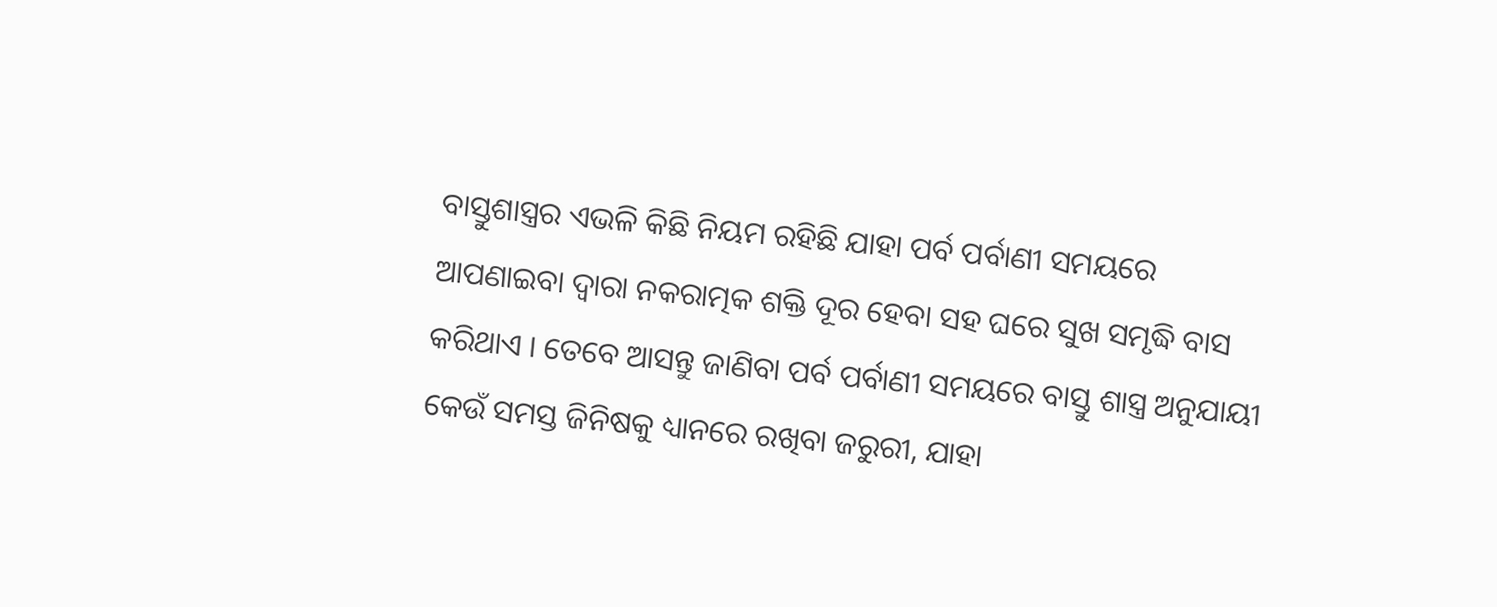ବାସ୍ତୁଶାସ୍ତ୍ରର ଏଭଳି କିଛି ନିୟମ ରହିଛି ଯାହା ପର୍ବ ପର୍ବାଣୀ ସମୟରେ ଆପଣାଇବା ଦ୍ୱାରା ନକରାତ୍ମକ ଶକ୍ତି ଦୂର ହେବା ସହ ଘରେ ସୁଖ ସମୃଦ୍ଧି ବାସ କରିଥାଏ । ତେବେ ଆସନ୍ତୁ ଜାଣିବା ପର୍ବ ପର୍ବାଣୀ ସମୟରେ ବାସ୍ତୁ ଶାସ୍ତ୍ର ଅନୁଯାୟୀ କେଉଁ ସମସ୍ତ ଜିନିଷକୁ ଧ୍ୟାନରେ ରଖିବା ଜରୁରୀ, ଯାହା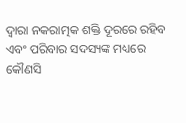ଦ୍ୱାରା ନକରାତ୍ମକ ଶକ୍ତି ଦୂରରେ ରହିବ ଏବଂ ପରିବାର ସଦସ୍ୟଙ୍କ ମଧ୍ୟରେ କୌଣସି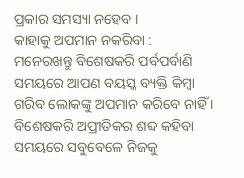ପ୍ରକାର ସମସ୍ୟା ନହେବ ।
କାହାକୁ ଅପମାନ ନକରିବା :
ମନେରଖନ୍ତୁ ବିଶେଷକରି ପର୍ବପର୍ବାଣି ସମୟରେ ଆପଣ ବୟସ୍କ ବ୍ୟକ୍ତି କିମ୍ବା ଗରିବ ଲୋକଙ୍କୁ ଅପମାନ କରିବେ ନାହିଁ । ବିଶେଷକରି ଅପ୍ରୀତିକର ଶବ୍ଦ କହିବା ସମୟରେ ସବୁବେଳେ ନିଜକୁ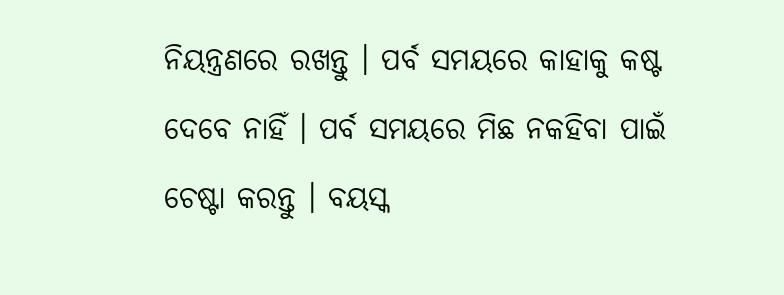ନିୟନ୍ତ୍ରଣରେ ରଖନ୍ତୁ । ପର୍ବ ସମୟରେ କାହାକୁ କଷ୍ଟ ଦେବେ ନାହିଁ । ପର୍ବ ସମୟରେ ମିଛ ନକହିବା ପାଇଁ ଚେଷ୍ଟା କରନ୍ତୁ । ବୟସ୍କ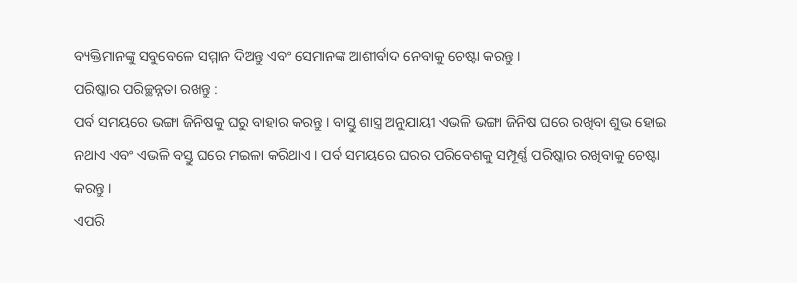ବ୍ୟକ୍ତିମାନଙ୍କୁ ସବୁବେଳେ ସମ୍ମାନ ଦିଅନ୍ତୁ ଏବଂ ସେମାନଙ୍କ ଆଶୀର୍ବାଦ ନେବାକୁ ଚେଷ୍ଟା କରନ୍ତୁ ।
ପରିଷ୍କାର ପରିଚ୍ଛନ୍ନତା ରଖନ୍ତୁ :
ପର୍ବ ସମୟରେ ଭଙ୍ଗା ଜିନିଷକୁ ଘରୁ ବାହାର କରନ୍ତୁ । ବାସ୍ତୁ ଶାସ୍ତ୍ର ଅନୁଯାୟୀ ଏଭଳି ଭଙ୍ଗା ଜିନିଷ ଘରେ ରଖିବା ଶୁଭ ହୋଇ ନଥାଏ ଏବଂ ଏଭଳି ବସ୍ତୁ ଘରେ ମଇଳା କରିଥାଏ । ପର୍ବ ସମୟରେ ଘରର ପରିବେଶକୁ ସମ୍ପୂର୍ଣ୍ଣ ପରିଷ୍କାର ରଖିବାକୁ ଚେଷ୍ଟା କରନ୍ତୁ ।
ଏପରି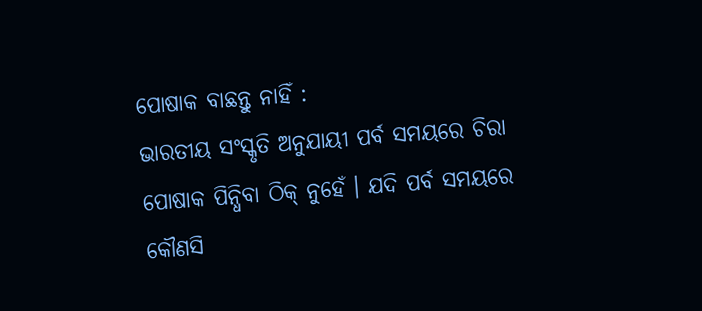ପୋଷାକ ବାଛନ୍ତୁ ନାହିଁ :
ଭାରତୀୟ ସଂସ୍କୃତି ଅନୁଯାୟୀ ପର୍ବ ସମୟରେ ଚିରା ପୋଷାକ ପିନ୍ଧିବା ଠିକ୍ ନୁହେଁ । ଯଦି ପର୍ବ ସମୟରେ କୌଣସି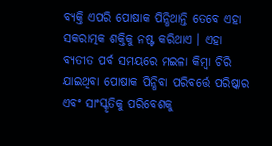ବ୍ୟକ୍ତି ଏପରି ପୋଷାକ ପିନ୍ଧିଥାନ୍ତି ତେବେ ଏହା ସକରାତ୍ମକ ଶକ୍ତିକୁ ନଷ୍ଟ କରିଥାଏ । ଏହା ବ୍ୟତୀତ ପର୍ବ ସମୟରେ ମଇଳା କିମ୍ବା ଚିରି ଯାଇଥିବା ପୋଷାକ ପିନ୍ଧିବା ପରିବର୍ତ୍ତେ ପରିଷ୍କାର ଏବଂ ସାଂସ୍କୃତିକୁ ପରିବେଶକୁ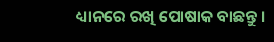ଧ୍ୟାନରେ ରଖି ପୋଷାକ ବାଛନ୍ତୁ ।